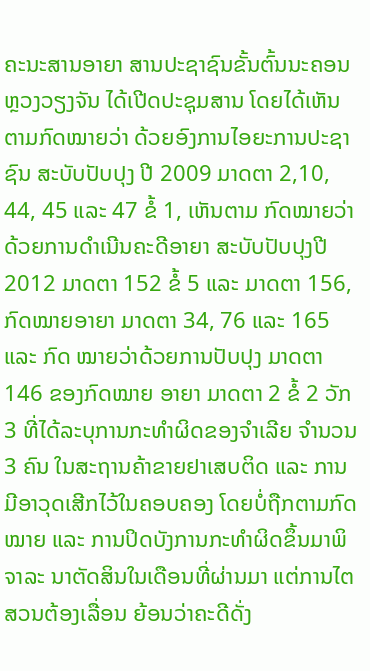ຄະນະສານອາຍາ ສານປະຊາຊົນຂັ້ນຕົ້ນນະຄອນຫຼວງວຽງຈັນ ໄດ້ເປີດປະຊຸມສານ ໂດຍໄດ້ເຫັນຕາມກົດໝາຍວ່າ ດ້ວຍອົງການໄອຍະການປະຊາຊົນ ສະບັບປັບປຸງ ປີ 2009 ມາດຕາ 2,10, 44, 45 ແລະ 47 ຂໍ້ 1, ເຫັນຕາມ ກົດໝາຍວ່າດ້ວຍການດຳເນີນຄະດີອາຍາ ສະບັບປັບປຸງປີ  2012 ມາດຕາ 152 ຂໍ້ 5 ແລະ ມາດຕາ 156, ກົດໝາຍອາຍາ ມາດຕາ 34, 76 ແລະ 165 ແລະ ກົດ ໝາຍວ່າດ້ວຍການປັບປຸງ ມາດຕາ 146 ຂອງກົດໝາຍ ອາຍາ ມາດຕາ 2 ຂໍ້ 2 ວັກ 3 ທີ່ໄດ້ລະບຸການກະທຳຜິດຂອງຈຳເລີຍ ຈຳນວນ 3 ຄົນ ໃນສະຖານຄ້າຂາຍຢາເສບຕິດ ແລະ ການມີອາວຸດເສີກໄວ້ໃນຄອບຄອງ ໂດຍບໍ່ຖືກຕາມກົດໝາຍ ແລະ ການປິດບັງການກະທຳຜິດຂຶ້ນມາພິຈາລະ ນາຕັດສິນໃນເດືອນທີ່ຜ່ານມາ ແຕ່ການໄຕສວນຕ້ອງເລື່ອນ ຍ້ອນວ່າຄະດີດັ່ງ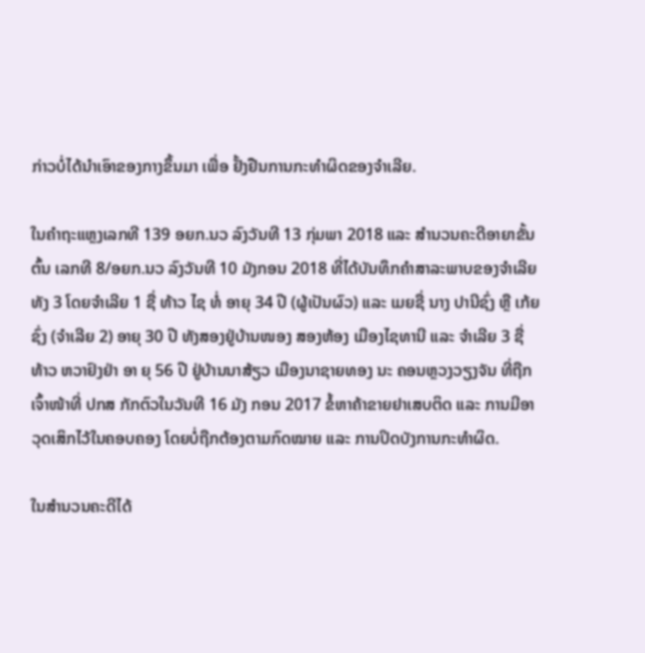ກ່າວບໍ່ໄດ້ນຳເອົາຂອງກາງຂຶ້ນມາ ເພື່ອ ຢັ້ງຢືນການກະທຳຜິດຂອງຈຳເລີຍ.

ໃນຄຳຖະແຫຼງເລກທີ 139 ອຍກ.ນວ ລົງວັນທີ 13 ກຸ່ມພາ 2018 ແລະ ສຳນວນຄະດີອາຍາຂັ້ນຕົ້ນ ເລກທີ 8/ອຍກ.ນວ ລົງວັນທີ 10 ມັງກອນ 2018 ທີ່ໄດ້ບັນທຶກຄຳສາລະພາບຂອງຈຳເລີຍທັງ 3 ໂດຍຈຳເລີຍ 1 ຊື່ ທ້າວ ໄຊ ທໍ່ ອາຍຸ 34 ປີ (ຜູ້ເປັນຜົວ) ແລະ ເມຍຊື່ ນາງ ປານີຊົ່ງ ຫຼື ເກ້ຍຊົ່ງ (ຈຳເລີຍ 2) ອາຍຸ 30 ປີ ທັງສອງຢູ່ບ້ານໜອງ ສອງຫ້ອງ ເມືອງໄຊທານີ ແລະ ຈຳເລີຍ 3 ຊື່ ທ້າວ ຫວາຢົງຢ່າ ອາ ຍຸ 56 ປີ ຢູ່ບ້ານນາສ້ຽວ ເມືອງນາຊາຍທອງ ນະ ຄອນຫຼວງວຽງຈັນ ທີ່ຖືກເຈົ້າໜ້າທີ່ ປກສ ກັກຕົວໃນວັນທີ 16 ມັງ ກອນ 2017 ຂໍ້ຫາຄ້າຂາຍຢາເສບຕິດ ແລະ ການມີອາວຸດເສິກໄວ້ໃນຄອບຄອງ ໂດຍບໍ່ຖືກຕ້ອງຕາມກົດໝາຍ ແລະ ການປິດບັງການກະທຳຜິດ.

ໃນສຳນວນຄະດີໄດ້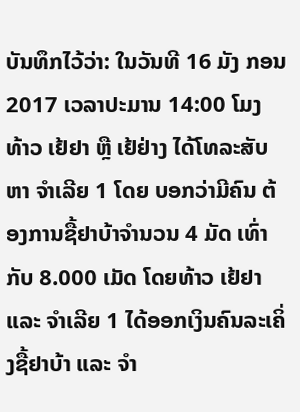ບັນທຶກໄວ້ວ່າ: ໃນວັນທີ 16 ມັງ ກອນ 2017 ເວລາປະມານ 14:00 ໂມງ ທ້າວ ເຢ້ຢາ ຫຼື ເຢ້ຢ່າງ ໄດ້ໂທລະສັບຫາ ຈຳເລີຍ 1 ໂດຍ ບອກວ່າມີຄົນ ຕ້ອງການຊື້ຢາບ້າຈຳນວນ 4 ມັດ ເທົ່າກັບ 8.000 ເມັດ ໂດຍທ້າວ ເຢ້ຢາ ແລະ ຈຳເລີຍ 1 ໄດ້ອອກເງິນຄົນລະເຄິ່ງຊື້ຢາບ້າ ແລະ ຈຳ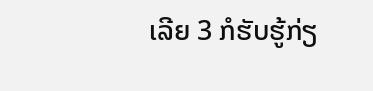ເລີຍ 3 ກໍຮັບຮູ້ກ່ຽ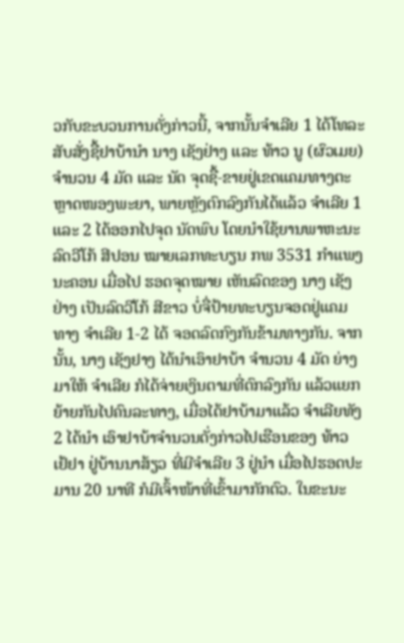ວກັບຂະບວນການດັ່ງກ່າວນີ້, ຈາກນັ້ນຈຳເລີຍ 1 ໄດ້ໂທລະສັບສັ່ງຊື້ຢາບ້ານຳ ນາງ ເຊັງຢ່າງ ແລະ ທ້າວ ນູ (ຜົວເມຍ) ຈຳນວນ 4 ມັດ ແລະ ນັດ ຈຸດຊື້-ຂາຍຢູ່ເຂດແຄມທາງຕະຫຼາດໜອງພະຍາ, ພາຍຫຼັງຕົກລົງກັນໄດ້ແລ້ວ ຈຳເລີຍ 1 ແລະ 2 ໄດ້ອອກໄປຈຸດ ນັດພົບ ໂດຍນຳໃຊ້ຍານພາຫະນະລົດວີໂກ້ ສີປອນ ໝາຍເລກທະບຽນ ກພ 3531 ກຳແພງນະຄອນ ເມື່ອໄປ ຮອດຈຸດໝາຍ ເຫັນລົດຂອງ ນາງ ເຊັງຢ່າງ ເປັນລົດວີໂກ້ ສີຂາວ ບໍ່ຈື່ປ້າຍທະບຽນຈອດຢູ່ແຄມທາງ ຈຳເລີຍ 1-2 ໄດ້ ຈອດລົດກົງກັນຂ້າມທາງກັນ. ຈາກນັ້ນ, ນາງ ເຊັງຢາງ ໄດ້ນຳເອົາຢາບ້າ ຈຳນວນ 4 ມັດ ຍ່າງມາໃຫ້ ຈຳເລີຍ ກໍໄດ້ຈ່າຍເງິນຕາມທີ່ຕົກລົງກັນ ແລ້ວແຍກຍ້າຍກັນໄປຄົນລະທາງ, ເມື່ອໄດ້ຢາບ້າມາແລ້ວ ຈຳເລີຍທັງ 2 ໄດ້ນຳ ເອົາຢາບ້າຈຳນວນດັ່ງກ່າວໄປເຮືອນຂອງ ທ້າວ ເຢ້ຢາ ຢູ່ບ້ານນາສ້ຽວ ທີ່ມີຈຳເລີຍ 3 ຢູ່ນຳ ເມື່ອໄປຮອດປະມານ 20 ນາທີ ກໍມີເຈົ້າໜ້າທີ່ເຂົ້າມາກັກຕົວ. ໃນຂະນະ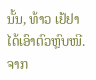ນັ້ນ, ທ້າວ ເຢ້ຢາ ໄດ້ເອົາຕົວຫຼົບໜີ. ຈາກ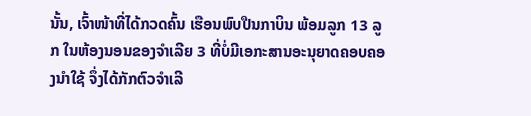ນັ້ນ, ເຈົ້າໜ້າທີ່ໄດ້ກວດຄົ້ນ ເຮືອນພົບປືນກາບິນ ພ້ອມລູກ 13 ລູກ ໃນຫ້ອງນອນຂອງຈຳເລີຍ 3 ທີ່ບໍ່ມີເອກະສານອະນຸຍາດຄອບຄອງນຳໃຊ້ ຈຶ່ງໄດ້ກັກຕົວຈຳເລີ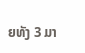ຍທັງ 3 ມາ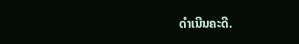ດຳເນີນຄະດີ.